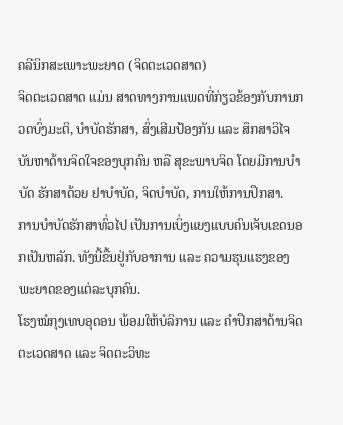ຄລີນິກສະເພາະພະຍາດ (ຈິດຕະເວດສາດ)
ຈິດຕະເວດສາດ ແມ່ນ ສາດທາງການແພດທີ່ກ່ຽວຂ້ອງກັບການກວດບົ່ງມະຕິ, ບຳບັດຮັກສາ, ສົ່ງເສີມປ້ອງກັນ ແລະ ສຶກສາວິໄຈ ບັນຫາດ້ານຈິດໃຈຂອງບຸກຄົນ ຫລື ສຸຂະພາບຈິດ ໂດຍມີການບຳບັດ ຮັກສາດ້ວຍ ຢາບຳບັດ, ຈິດບຳບັດ, ການໃຫ້ການປຶກສາ.
ການບຳບັດຮັກສາທົ່ວໄປ ເປັນການເບິ່ງແຍງແບບຄົນເຈັບເຂດນອກເປັນຫລັກ. ທັງນີ້ຂື້ນຢູ່ກັບອາການ ແລະ ຄວາມຮຸນແຮງຂອງພະຍາດຂອງແຕ່ລະບຸກຄົນ.
ໂຮງໝໍກຸງເທບອຸດອນ ພ້ອມໃຫ້ບໍລິການ ແລະ ຄຳປຶກສາດ້ານຈິດຕະເວດສາດ ແລະ ຈິດຕະວິທະ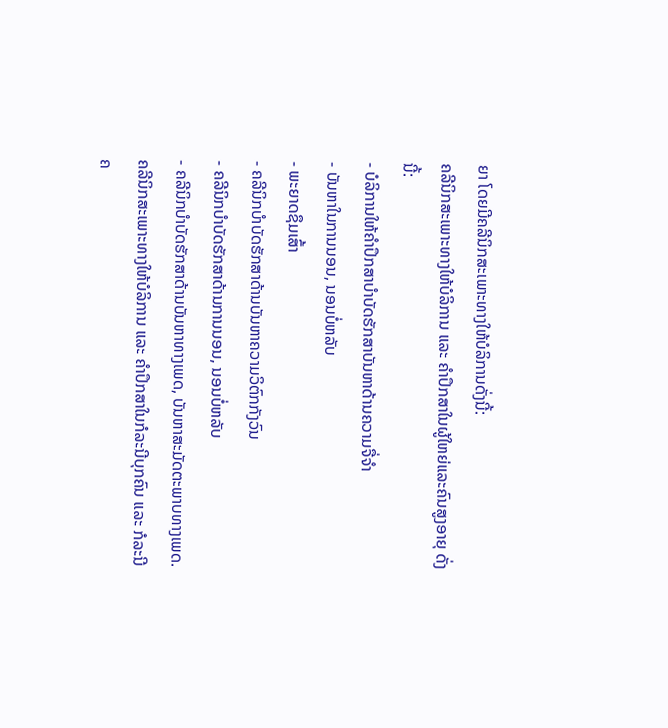ຍາ ໂດຍມີຄລີນິກສະເພາະທາງໃຫ້ບໍລິການດັ່ງນີ້:
ຄລີນິກສະເພາະທາງໃຫ້ບໍລິການ ແລະ ຄຳປຶກສາໃນຜູ້ໃຫຍ່ແລະຄົນສູງອາຍຸ ດັ່ງນີ້:
- ບໍລິການໃຫ້ຄຳປຶກສາບຳບັດຮັກສາບັນຫາດ້ານຄວາມຈື່ຈຳ
- ບັນຫາໃນການນອນ, ນອນບໍ່ຫລັບ
- ພະຍາດຊຶມເສົ້າ
- ຄລີນິກບຳບັດຮັກສາດ້ານບັນຫາຄວາມວິຕົກກັງວົນ
- ຄລີນິກບຳບັດຮັກສາດ້ານການນອນ, ນອນບໍ່ຫລັບ
- ຄລີນິກບຳບັດຮັກສາດ້ານບັນຫາທາງເພດ, ບັນຫາສະມັດຕະພາບທາງເພດ.
ຄລີນິກສະເພາະທາງໃຫ້ບໍລິການ ແລະ ຄຳປຶກສາໃນກໍລະນີບຸກຄົນ ແລະ ກໍລະນີຄ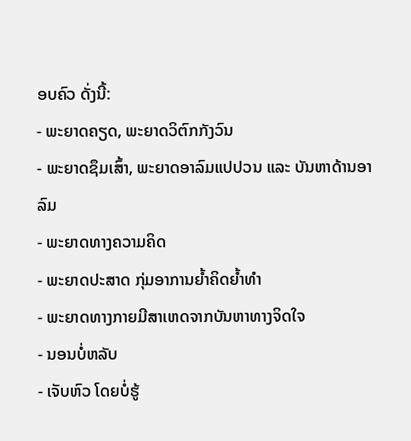ອບຄົວ ດັ່ງນີ້:
- ພະຍາດຄຽດ, ພະຍາດວິຕົກກັງວົນ
- ພະຍາດຊຶມເສົ້າ, ພະຍາດອາລົມແປປວນ ແລະ ບັນຫາດ້ານອາລົມ
- ພະຍາດທາງຄວາມຄິດ
- ພະຍາດປະສາດ ກຸ່ມອາການຍ້ຳຄິດຍ້ຳທຳ
- ພະຍາດທາງກາຍມີສາເຫດຈາກບັນຫາທາງຈິດໃຈ
- ນອນບໍ່ຫລັບ
- ເຈັບຫົວ ໂດຍບໍ່ຮູ້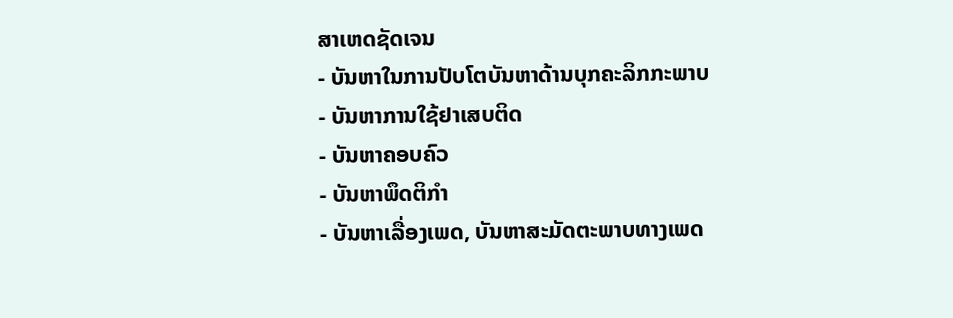ສາເຫດຊັດເຈນ
- ບັນຫາໃນການປັບໂຕບັນຫາດ້ານບຸກຄະລິກກະພາບ
- ບັນຫາການໃຊ້ຢາເສບຕິດ
- ບັນຫາຄອບຄົວ
- ບັນຫາພຶດຕິກຳ
- ບັນຫາເລື່ອງເພດ, ບັນຫາສະມັດຕະພາບທາງເພດ